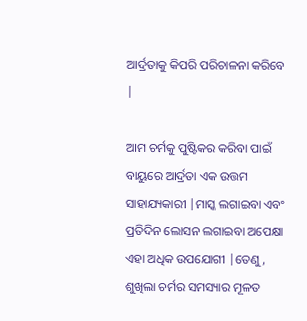ଆର୍ଦ୍ରତାକୁ କିପରି ପରିଚାଳନା କରିବେ |

ଆମ ଚର୍ମକୁ ପୁଷ୍ଟିକର କରିବା ପାଇଁ ବାୟୁରେ ଆର୍ଦ୍ରତା ଏକ ଉତ୍ତମ ସାହାଯ୍ୟକାରୀ |ମାସ୍କ ଲଗାଇବା ଏବଂ ପ୍ରତିଦିନ ଲୋସନ ଲଗାଇବା ଅପେକ୍ଷା ଏହା ଅଧିକ ଉପଯୋଗୀ |ତେଣୁ, ଶୁଖିଲା ଚର୍ମର ସମସ୍ୟାର ମୂଳତ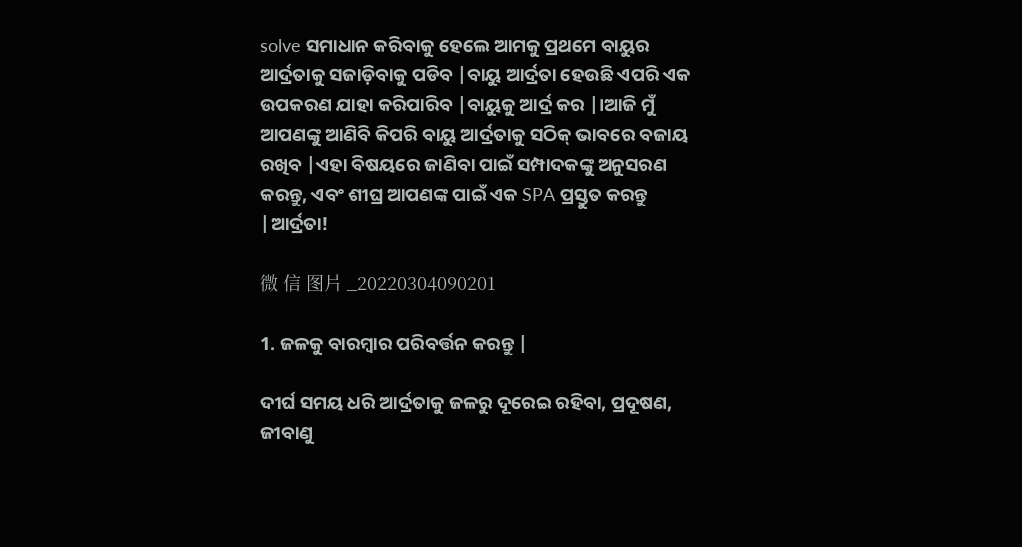solve ସମାଧାନ କରିବାକୁ ହେଲେ ଆମକୁ ପ୍ରଥମେ ବାୟୁର ଆର୍ଦ୍ରତାକୁ ସଜାଡ଼ିବାକୁ ପଡିବ |ବାୟୁ ଆର୍ଦ୍ରତା ହେଉଛି ଏପରି ଏକ ଉପକରଣ ଯାହା କରିପାରିବ |ବାୟୁକୁ ଆର୍ଦ୍ର କର |।ଆଜି ମୁଁ ଆପଣଙ୍କୁ ଆଣିବି କିପରି ବାୟୁ ଆର୍ଦ୍ରତାକୁ ସଠିକ୍ ଭାବରେ ବଜାୟ ରଖିବ |ଏହା ବିଷୟରେ ଜାଣିବା ପାଇଁ ସମ୍ପାଦକଙ୍କୁ ଅନୁସରଣ କରନ୍ତୁ, ଏବଂ ଶୀଘ୍ର ଆପଣଙ୍କ ପାଇଁ ଏକ SPA ପ୍ରସ୍ତୁତ କରନ୍ତୁ |ଆର୍ଦ୍ରତା!

微 信 图片 _20220304090201

1. ଜଳକୁ ବାରମ୍ବାର ପରିବର୍ତ୍ତନ କରନ୍ତୁ |

ଦୀର୍ଘ ସମୟ ଧରି ଆର୍ଦ୍ରତାକୁ ଜଳରୁ ଦୂରେଇ ରହିବା, ପ୍ରଦୂଷଣ, ଜୀବାଣୁ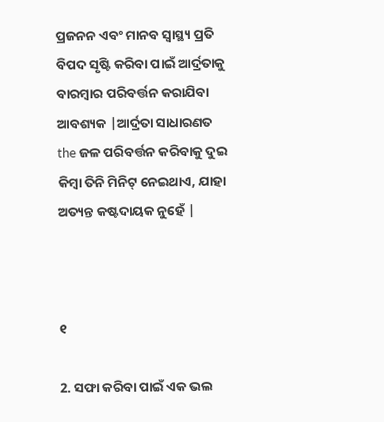ପ୍ରଜନନ ଏବଂ ମାନବ ସ୍ୱାସ୍ଥ୍ୟ ପ୍ରତି ବିପଦ ସୃଷ୍ଟି କରିବା ପାଇଁ ଆର୍ଦ୍ରତାକୁ ବାରମ୍ବାର ପରିବର୍ତ୍ତନ କରାଯିବା ଆବଶ୍ୟକ |ଆର୍ଦ୍ରତା ସାଧାରଣତ the ଜଳ ପରିବର୍ତ୍ତନ କରିବାକୁ ଦୁଇ କିମ୍ବା ତିନି ମିନିଟ୍ ନେଇଥାଏ, ଯାହା ଅତ୍ୟନ୍ତ କଷ୍ଟଦାୟକ ନୁହେଁ |



୧

2. ସଫା କରିବା ପାଇଁ ଏକ ଭଲ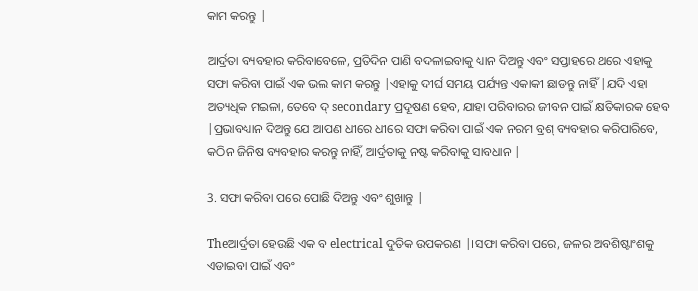କାମ କରନ୍ତୁ |

ଆର୍ଦ୍ରତା ବ୍ୟବହାର କରିବାବେଳେ, ପ୍ରତିଦିନ ପାଣି ବଦଳାଇବାକୁ ଧ୍ୟାନ ଦିଅନ୍ତୁ ଏବଂ ସପ୍ତାହରେ ଥରେ ଏହାକୁ ସଫା କରିବା ପାଇଁ ଏକ ଭଲ କାମ କରନ୍ତୁ |ଏହାକୁ ଦୀର୍ଘ ସମୟ ପର୍ଯ୍ୟନ୍ତ ଏକାକୀ ଛାଡନ୍ତୁ ନାହିଁ |ଯଦି ଏହା ଅତ୍ୟଧିକ ମଇଳା, ତେବେ ଦ୍ secondary ପ୍ରଦୂଷଣ ହେବ, ଯାହା ପରିବାରର ଜୀବନ ପାଇଁ କ୍ଷତିକାରକ ହେବ |ପ୍ରଭାବଧ୍ୟାନ ଦିଅନ୍ତୁ ଯେ ଆପଣ ଧୀରେ ଧୀରେ ସଫା କରିବା ପାଇଁ ଏକ ନରମ ବ୍ରଶ୍ ବ୍ୟବହାର କରିପାରିବେ, କଠିନ ଜିନିଷ ବ୍ୟବହାର କରନ୍ତୁ ନାହିଁ, ଆର୍ଦ୍ରତାକୁ ନଷ୍ଟ କରିବାକୁ ସାବଧାନ |

3. ସଫା କରିବା ପରେ ପୋଛି ଦିଅନ୍ତୁ ଏବଂ ଶୁଖାନ୍ତୁ |

Theଆର୍ଦ୍ରତା ହେଉଛି ଏକ ବ electrical ଦୁତିକ ଉପକରଣ |।ସଫା କରିବା ପରେ, ଜଳର ଅବଶିଷ୍ଟାଂଶକୁ ଏଡାଇବା ପାଇଁ ଏବଂ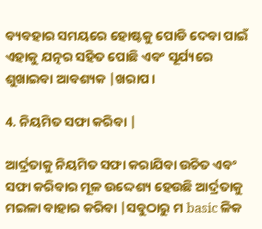ବ୍ୟବହାର ସମୟରେ ହୋଷ୍ଟକୁ ପୋଡି ଦେବା ପାଇଁ ଏହାକୁ ଯତ୍ନର ସହିତ ପୋଛି ଏବଂ ସୂର୍ଯ୍ୟରେ ଶୁଖାଇବା ଆବଶ୍ୟକ |ଖରାପ।

4. ନିୟମିତ ସଫା କରିବା |

ଆର୍ଦ୍ରତାକୁ ନିୟମିତ ସଫା କରାଯିବା ଉଚିତ ଏବଂ ସଫା କରିବାର ମୂଳ ଉଦ୍ଦେଶ୍ୟ ହେଉଛି ଆର୍ଦ୍ରତାକୁ ମଇଳା ବାହାର କରିବା |ସବୁଠାରୁ ମ basic ଳିକ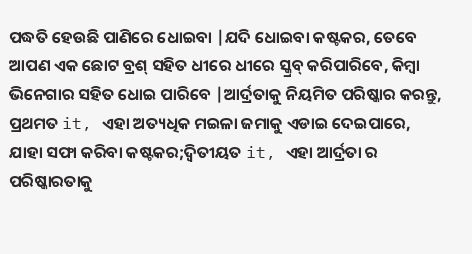ପଦ୍ଧତି ହେଉଛି ପାଣିରେ ଧୋଇବା |ଯଦି ଧୋଇବା କଷ୍ଟକର, ତେବେ ଆପଣ ଏକ ଛୋଟ ବ୍ରଶ୍ ସହିତ ଧୀରେ ଧୀରେ ସ୍କ୍ରବ୍ କରିପାରିବେ, କିମ୍ବା ଭିନେଗାର ସହିତ ଧୋଇ ପାରିବେ |ଆର୍ଦ୍ରତାକୁ ନିୟମିତ ପରିଷ୍କାର କରନ୍ତୁ, ପ୍ରଥମତ it, ଏହା ଅତ୍ୟଧିକ ମଇଳା ଜମାକୁ ଏଡାଇ ଦେଇପାରେ, ଯାହା ସଫା କରିବା କଷ୍ଟକର;ଦ୍ୱିତୀୟତ it, ଏହା ଆର୍ଦ୍ରତା ର ପରିଷ୍କାରତାକୁ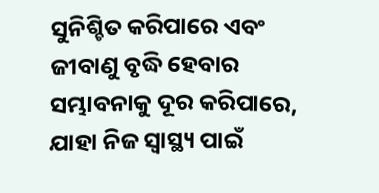ସୁନିଶ୍ଚିତ କରିପାରେ ଏବଂ ଜୀବାଣୁ ବୃଦ୍ଧି ହେବାର ସମ୍ଭାବନାକୁ ଦୂର କରିପାରେ, ଯାହା ନିଜ ସ୍ୱାସ୍ଥ୍ୟ ପାଇଁ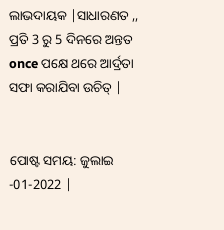ଲାଭଦାୟକ |ସାଧାରଣତ ,, ପ୍ରତି 3 ରୁ 5 ଦିନରେ ଅନ୍ତତ once ପକ୍ଷେ ଥରେ ଆର୍ଦ୍ରତା ସଫା କରାଯିବା ଉଚିତ୍ |


ପୋଷ୍ଟ ସମୟ: ଜୁଲାଇ -01-2022 |